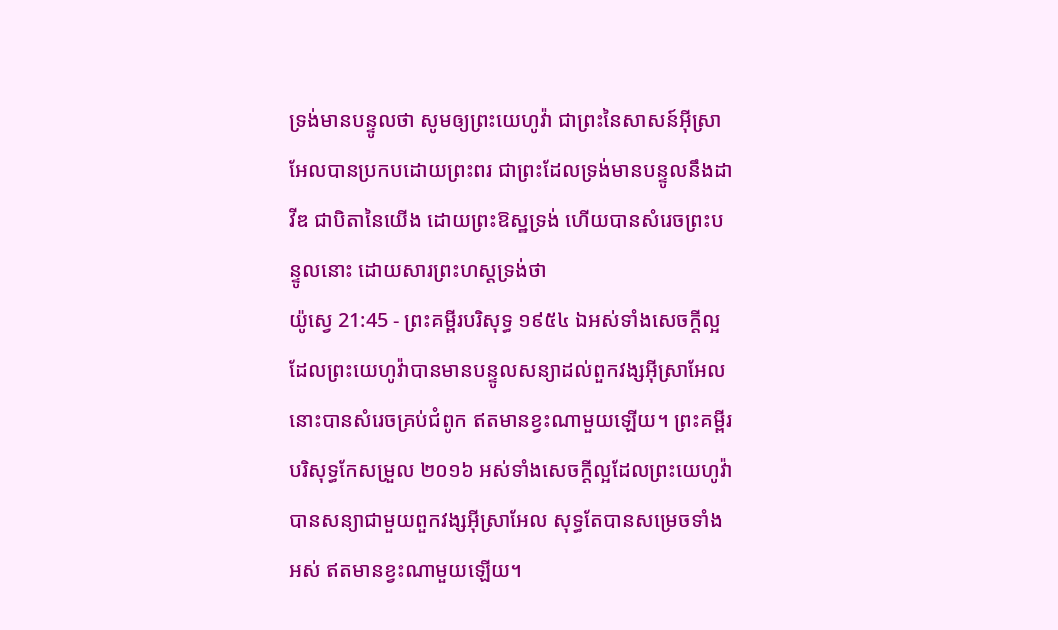ទ្រង់មានបន្ទូលថា សូមឲ្យព្រះយេហូវ៉ា ជាព្រះនៃសាសន៍អ៊ីស្រាអែលបានប្រកបដោយព្រះពរ ជាព្រះដែលទ្រង់មានបន្ទូលនឹងដាវីឌ ជាបិតានៃយើង ដោយព្រះឱស្ឋទ្រង់ ហើយបានសំរេចព្រះបន្ទូលនោះ ដោយសារព្រះហស្តទ្រង់ថា
យ៉ូស្វេ 21:45 - ព្រះគម្ពីរបរិសុទ្ធ ១៩៥៤ ឯអស់ទាំងសេចក្ដីល្អដែលព្រះយេហូវ៉ាបានមានបន្ទូលសន្យាដល់ពួកវង្សអ៊ីស្រាអែល នោះបានសំរេចគ្រប់ជំពូក ឥតមានខ្វះណាមួយឡើយ។ ព្រះគម្ពីរបរិសុទ្ធកែសម្រួល ២០១៦ អស់ទាំងសេចក្ដីល្អដែលព្រះយេហូវ៉ាបានសន្យាជាមួយពួកវង្សអ៊ីស្រាអែល សុទ្ធតែបានសម្រេចទាំងអស់ ឥតមានខ្វះណាមួយឡើយ។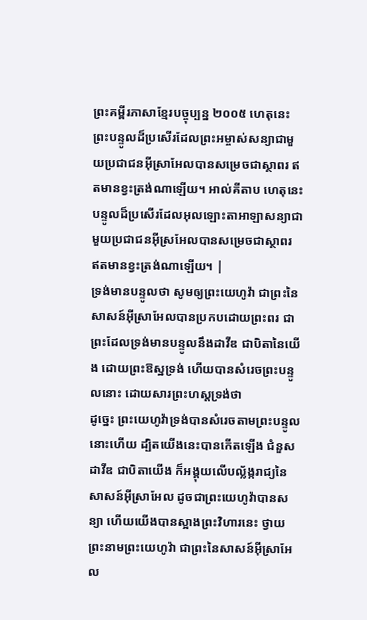ព្រះគម្ពីរភាសាខ្មែរបច្ចុប្បន្ន ២០០៥ ហេតុនេះ ព្រះបន្ទូលដ៏ប្រសើរដែលព្រះអម្ចាស់សន្យាជាមួយប្រជាជនអ៊ីស្រាអែលបានសម្រេចជាស្ថាពរ ឥតមានខ្វះត្រង់ណាឡើយ។ អាល់គីតាប ហេតុនេះ បន្ទូលដ៏ប្រសើរដែលអុលឡោះតាអាឡាសន្យាជាមួយប្រជាជនអ៊ីស្រអែលបានសម្រេចជាស្ថាពរ ឥតមានខ្វះត្រង់ណាឡើយ។ |
ទ្រង់មានបន្ទូលថា សូមឲ្យព្រះយេហូវ៉ា ជាព្រះនៃសាសន៍អ៊ីស្រាអែលបានប្រកបដោយព្រះពរ ជាព្រះដែលទ្រង់មានបន្ទូលនឹងដាវីឌ ជាបិតានៃយើង ដោយព្រះឱស្ឋទ្រង់ ហើយបានសំរេចព្រះបន្ទូលនោះ ដោយសារព្រះហស្តទ្រង់ថា
ដូច្នេះ ព្រះយេហូវ៉ាទ្រង់បានសំរេចតាមព្រះបន្ទូលនោះហើយ ដ្បិតយើងនេះបានកើតឡើង ជំនួសដាវីឌ ជាបិតាយើង ក៏អង្គុយលើបល្ល័ង្ករាជ្យនៃសាសន៍អ៊ីស្រាអែល ដូចជាព្រះយេហូវ៉ាបានសន្យា ហើយយើងបានស្អាងព្រះវិហារនេះ ថ្វាយព្រះនាមព្រះយេហូវ៉ា ជាព្រះនៃសាសន៍អ៊ីស្រាអែល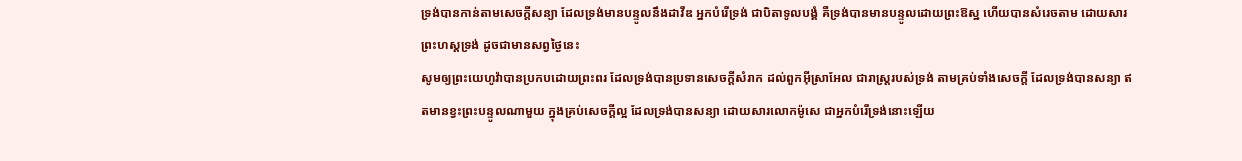ទ្រង់បានកាន់តាមសេចក្ដីសន្យា ដែលទ្រង់មានបន្ទូលនឹងដាវីឌ អ្នកបំរើទ្រង់ ជាបិតាទូលបង្គំ គឺទ្រង់បានមានបន្ទូលដោយព្រះឱស្ឋ ហើយបានសំរេចតាម ដោយសារព្រះហស្តទ្រង់ ដូចជាមានសព្វថ្ងៃនេះ
សូមឲ្យព្រះយេហូវ៉ាបានប្រកបដោយព្រះពរ ដែលទ្រង់បានប្រទានសេចក្ដីសំរាក ដល់ពួកអ៊ីស្រាអែល ជារាស្ត្ររបស់ទ្រង់ តាមគ្រប់ទាំងសេចក្ដី ដែលទ្រង់បានសន្យា ឥតមានខ្វះព្រះបន្ទូលណាមួយ ក្នុងគ្រប់សេចក្ដីល្អ ដែលទ្រង់បានសន្យា ដោយសារលោកម៉ូសេ ជាអ្នកបំរើទ្រង់នោះឡើយ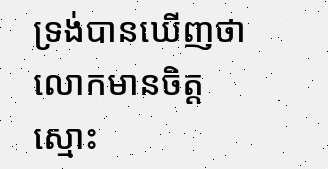ទ្រង់បានឃើញថា លោកមានចិត្តស្មោះ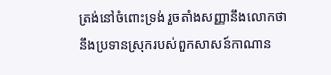ត្រង់នៅចំពោះទ្រង់ រួចតាំងសញ្ញានឹងលោកថា នឹងប្រទានស្រុករបស់ពួកសាសន៍កាណាន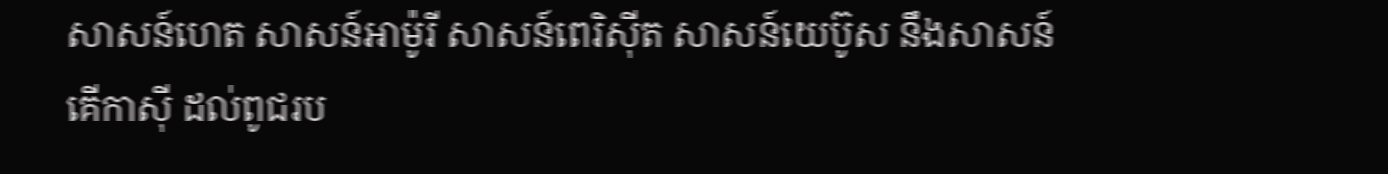សាសន៍ហេត សាសន៍អាម៉ូរី សាសន៍ពេរិស៊ីត សាសន៍យេប៊ូស នឹងសាសន៍គើកាស៊ី ដល់ពូជរប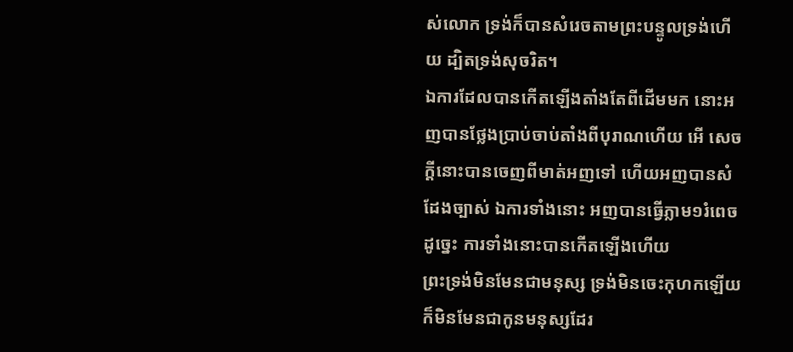ស់លោក ទ្រង់ក៏បានសំរេចតាមព្រះបន្ទូលទ្រង់ហើយ ដ្បិតទ្រង់សុចរិត។
ឯការដែលបានកើតឡើងតាំងតែពីដើមមក នោះអញបានថ្លែងប្រាប់ចាប់តាំងពីបុរាណហើយ អើ សេចក្ដីនោះបានចេញពីមាត់អញទៅ ហើយអញបានសំដែងច្បាស់ ឯការទាំងនោះ អញបានធ្វើភ្លាម១រំពេច ដូច្នេះ ការទាំងនោះបានកើតឡើងហើយ
ព្រះទ្រង់មិនមែនជាមនុស្ស ទ្រង់មិនចេះកុហកឡើយ ក៏មិនមែនជាកូនមនុស្សដែរ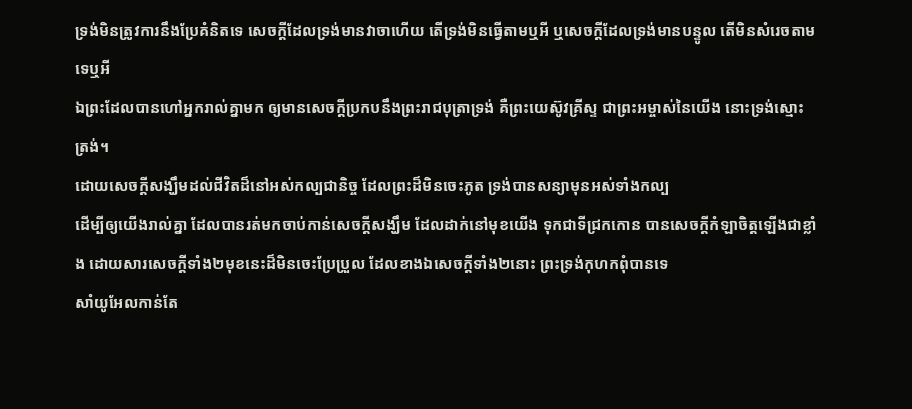ទ្រង់មិនត្រូវការនឹងប្រែគំនិតទេ សេចក្ដីដែលទ្រង់មានវាចាហើយ តើទ្រង់មិនធ្វើតាមឬអី ឬសេចក្ដីដែលទ្រង់មានបន្ទូល តើមិនសំរេចតាមទេឬអី
ឯព្រះដែលបានហៅអ្នករាល់គ្នាមក ឲ្យមានសេចក្ដីប្រកបនឹងព្រះរាជបុត្រាទ្រង់ គឺព្រះយេស៊ូវគ្រីស្ទ ជាព្រះអម្ចាស់នៃយើង នោះទ្រង់ស្មោះត្រង់។
ដោយសេចក្ដីសង្ឃឹមដល់ជីវិតដ៏នៅអស់កល្បជានិច្ច ដែលព្រះដ៏មិនចេះភូត ទ្រង់បានសន្យាមុនអស់ទាំងកល្ប
ដើម្បីឲ្យយើងរាល់គ្នា ដែលបានរត់មកចាប់កាន់សេចក្ដីសង្ឃឹម ដែលដាក់នៅមុខយើង ទុកជាទីជ្រកកោន បានសេចក្ដីកំឡាចិត្តឡើងជាខ្លាំង ដោយសារសេចក្ដីទាំង២មុខនេះដ៏មិនចេះប្រែប្រួល ដែលខាងឯសេចក្ដីទាំង២នោះ ព្រះទ្រង់កុហកពុំបានទេ
សាំយូអែលកាន់តែ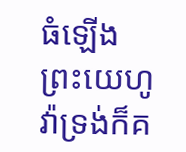ធំឡើង ព្រះយេហូវ៉ាទ្រង់ក៏គ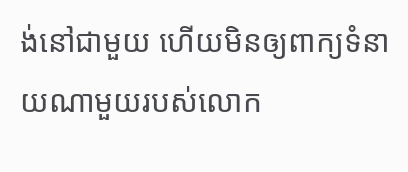ង់នៅជាមួយ ហើយមិនឲ្យពាក្យទំនាយណាមួយរបស់លោក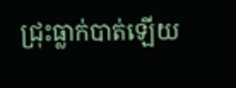ជ្រុះធ្លាក់បាត់ឡើយ